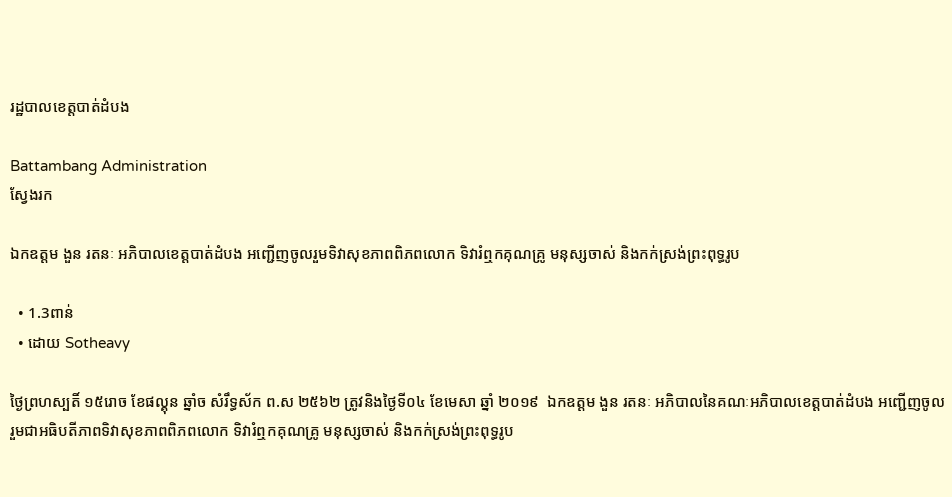រដ្ឋបាលខេត្តបាត់ដំបង

Battambang Administration
ស្វែងរក

ឯកឧត្តម ងួន រតនៈ អភិបាលខេត្តបាត់ដំបង អញ្ជើញចូលរួមទិវាសុខភាពពិភពលោក ទិវារំឮកគុណគ្រូ មនុស្សចាស់ និងកក់ស្រង់ព្រះពុទ្ធរូប

  • 1.3ពាន់
  • ដោយ Sotheavy

ថ្ងៃព្រហស្បតិ៍ ១៥រោច ខែផល្គុន ឆ្នាំច សំរឹទ្ធស័ក ព.ស ២៥៦២ ត្រូវនិងថ្ងៃទី០៤ ខែមេសា ឆ្នាំ ២០១៩  ឯកឧត្តម ងួន រតនៈ អភិបាលនៃគណៈអភិបាលខេត្តបាត់ដំបង អញ្ជើញចូលរួមជាអធិបតីភាពទិវាសុខភាពពិភពលោក ទិវារំឮកគុណគ្រូ មនុស្សចាស់ និងកក់ស្រង់ព្រះពុទ្ធរូប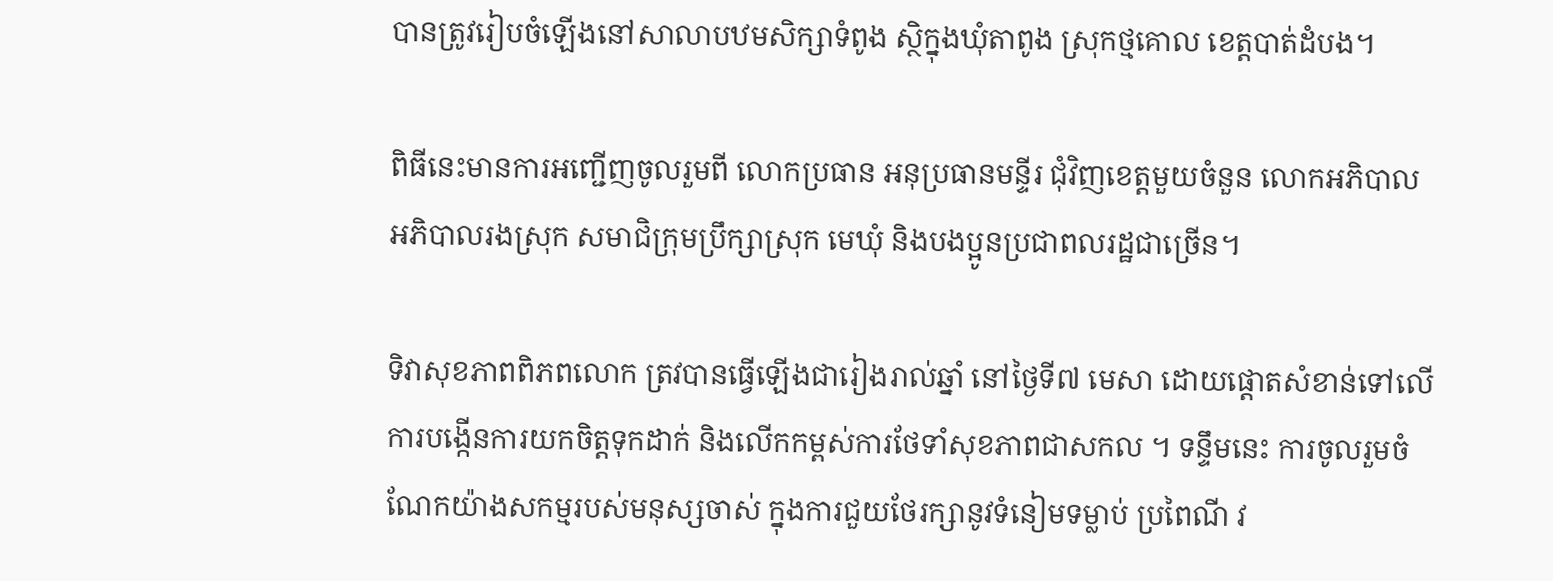បានត្រូវរៀបចំឡើងនៅសាលាបឋមសិក្សាទំពូង ស្ថិក្នុងឃុំតាពូង ស្រុកថ្មគោល ខេត្តបាត់ដំបង។

ពិធីនេះមានការអញ្ជើញចូលរួមពី លោកប្រធាន អនុប្រធានមន្ទីរ ជុំវិញខេត្តមួយចំនួន លោកអភិបាល អភិបាលរងស្រុក សមាជិក្រុមប្រឹក្សាស្រុក មេឃុំ និងបងប្អូនប្រជាពលរដ្ឋជាច្រើន។

ទិវាសុខភាពពិភពលោក ត្រវបានធ្វើឡើងជារៀងរាល់ឆ្នាំ នៅថ្ងៃទី៧ មេសា ដោយផ្តោតសំខាន់ទៅលើការបង្កើនការយកចិត្តទុកដាក់ និងលើកកម្ពស់ការថែទាំសុខភាពជាសកល ។ ទន្ទឹមនេះ ការចូលរួមចំណែកយ៉ាងសកម្មរបស់មនុស្សចាស់ ក្នុងការជួយថែរក្សានូវទំនៀមទម្លាប់ ប្រពៃណី វ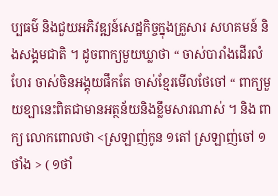ប្បធម៌ និងជួយអភិវឌ្ឍន៍សេដ្ឋកិច្ចក្នុងគ្រួសារ សហគមន៍ និងសង្គមជាតិ ។ ដូចពាក្យមួយឃ្លាថា “ ចាស់បារាំងដើរលំហែរ ចាស់ចិនអង្គុយផឹកតែ ចាស់ខ្មែរមើលថែចៅ “ ពាក្យមួយខ្ឡានេះពិតជាមានអត្ថន័យនិងខ្លឹមសារណាស់ ។ និង ពាក្យ លោកពោលថា <ស្រឡាញ់កូន ១តៅ ស្រឡាញ់ចៅ ១ ថាំង > ( ១ថាំ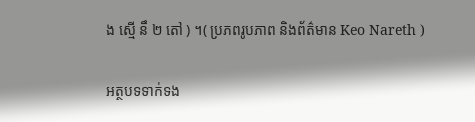ង ស្មើ នឹ ២ តៅ ) ។( ប្រភពរូបភាព និងព័ត៌មាន Keo Nareth )

អត្ថបទទាក់ទង